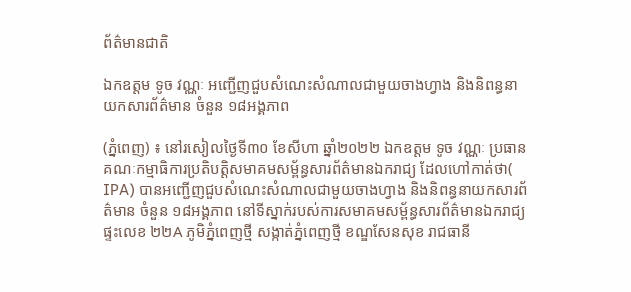ព័ត៌មានជាតិ

ឯកឧត្តម ទូច វណ្ណៈ អញ្ជើញជួបសំណេះសំណាលជាមួយចាងហ្វាង និងនិពន្ធនាយកសារព័ត៌មាន ចំនួន ១៨អង្គភាព

(ភ្នំពេញ) ៖ នៅរសៀលថ្ងៃទី៣០ ខែសីហា ឆ្នាំ២០២២ ឯកឧត្តម ទូច វណ្ណៈ ប្រធានគណៈកម្មាធិការប្រតិបត្តិសមាគមសម្ព័ន្ធសារព័ត៌មានឯករាជ្យ ដែលហៅកាត់ថា( IPA) បានអញ្ជើញជួបសំណេះសំណាលជាមួយចាងហ្វាង និងនិពន្ធនាយកសារព័ត៌មាន ចំនួន ១៨អង្គភាព នៅទីស្នាក់របស់ការសមាគមសម្ព័ន្ធសារព័ត៌មានឯករាជ្យ ផ្ទះលេខ ២២A ភូមិភ្នំពេញថ្មី សង្កាត់ភ្នំពេញថ្មី ខណ្ឌសែនសុខ រាជធានី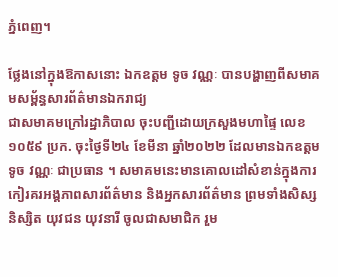ភ្នំពេញ។

ថ្លែងនៅក្នុងឱកាសនោះ ឯកឧត្តម ទូច វណ្ណៈ បានបង្ហាញពីសមាគមសម្ព័ន្ធសារព័ត៌មានឯករាជ្យ
ជាសមាគមក្រៅរដ្ឋាភិបាល ចុះបញ្ជីដោយក្រសួងមហាផ្ទៃ លេខ ១០៥៩ ប្រក. ចុះថ្ងៃទី២៤ ខែមីនា ឆ្នាំ២០២២ ដែលមានឯកឧត្តម ទូច វណ្ណៈ ជាប្រធាន ។ សមាគមនេះមានគោលដៅសំខាន់ក្នុងការកៀរគរអង្គភាពសារព័ត៌មាន និងអ្នកសារព័ត៌មាន ព្រមទាំងសិស្ស និស្សិត យុវជន យុវនារី ចូលជាសមាជិក រួម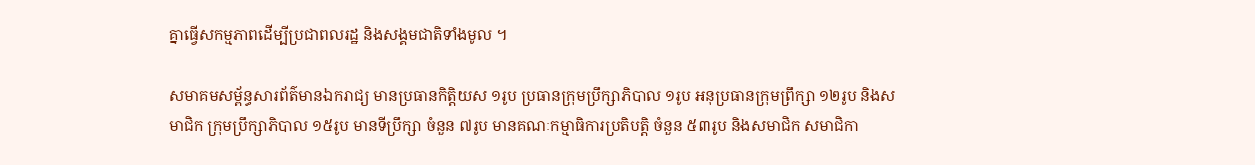គ្នាធ្វើសកម្មភាពដើម្បីប្រជាពលរដ្ឋ និងសង្គមជាតិទាំងមូល ។

សមាគមសម្ព័ន្ធសារព័ត៌មានឯករាជ្យ មានប្រធានកិត្តិយស ១រូប ប្រធានក្រុមប្រឹក្សាភិបាល ១រូប អនុប្រធានក្រុមព្រឹក្សា ១២រូប និងសមាជិក ក្រុមប្រឹក្សាភិបាល ១៥រូប មានទីប្រឹក្សា ចំនួន ៧រូប មានគណៈកម្មាធិការប្រតិបត្តិ ចំនួន ៥៣រូប និងសមាជិក សមាជិកា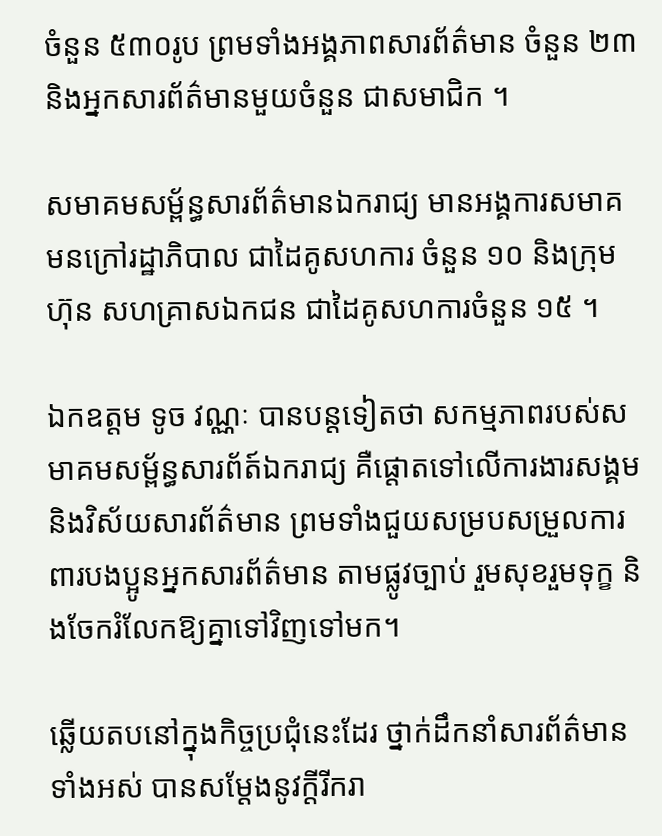ចំនួន ៥៣០រូប ព្រមទាំងអង្គភាពសារព័ត៌មាន ចំនួន ២៣ និងអ្នកសារព័ត៌មានមួយចំនួន ជាសមាជិក ។

សមាគមសម្ព័ន្ធសារព័ត៌មានឯករាជ្យ មានអង្គការសមាគមនក្រៅរដ្ឋាភិបាល ជាដៃគូសហការ ចំនួន ១០ និងក្រុមហ៊ុន សហគ្រាសឯកជន ជាដៃគូសហការចំនួន ១៥ ។

ឯកឧត្តម ទូច វណ្ណៈ បានបន្តទៀតថា សកម្មភាពរបស់សមាគមសម្ព័ន្ធសារព័ត៍ឯករាជ្យ គឺផ្ដោតទៅលើការងារសង្គម និងវិស័យសារព័ត៌មាន ព្រមទាំងជួយសម្របសម្រួលការពារបងប្អូនអ្នកសារព័ត៌មាន តាមផ្លូវច្បាប់ រួមសុខរួមទុក្ខ និងចែករំលែកឱ្យគ្នាទៅវិញទៅមក។

ឆ្លើយតបនៅក្នុងកិច្ចប្រជុំនេះដែរ ថ្នាក់ដឹកនាំសារព័ត៌មានទាំងអស់ បានសម្ដែងនូវក្តីរីករា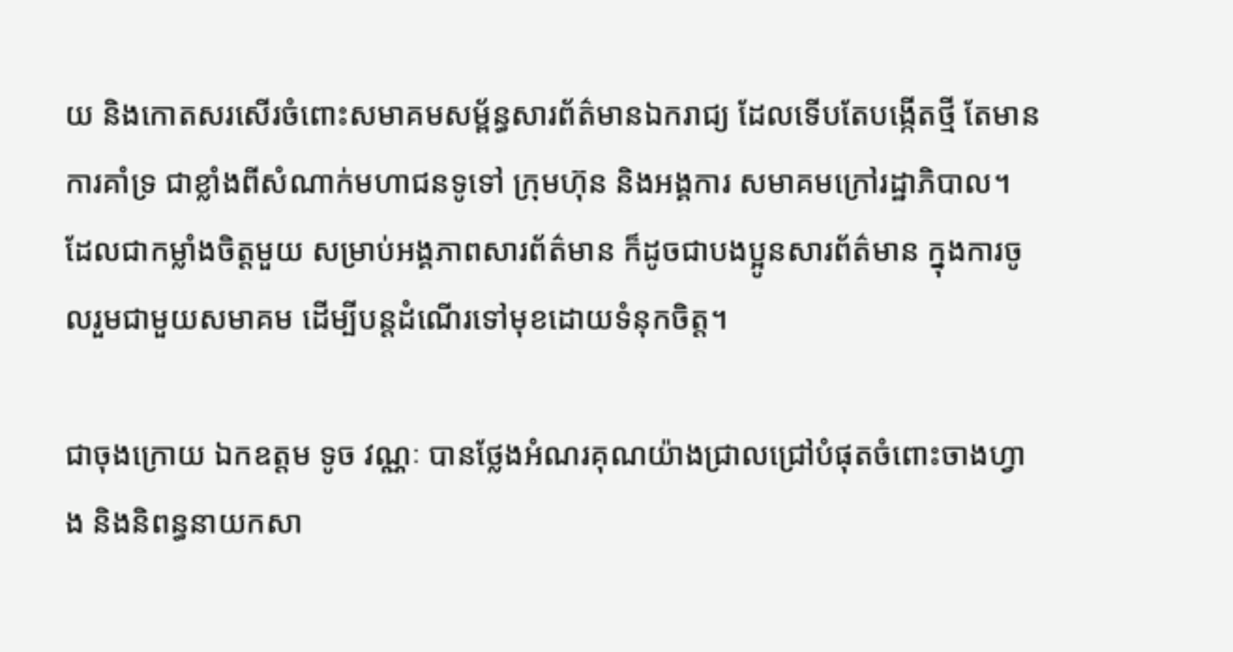យ និងកោតសរសើរចំពោះសមាគមសម្ព័ន្ធសារព័ត៌មានឯករាជ្យ ដែលទើបតែបង្កើតថ្មី តែមានការគាំទ្រ ជាខ្លាំងពីសំណាក់មហាជនទូទៅ ក្រុមហ៊ុន និងអង្គការ សមាគមក្រៅរដ្ឋាភិបាល។ ដែលជាកម្លាំងចិត្តមួយ សម្រាប់អង្គភាពសារព័ត៌មាន ក៏ដូចជាបងប្អូនសារព័ត៌មាន ក្នុងការចូលរួមជាមួយសមាគម ដើម្បីបន្តដំណើរទៅមុខដោយទំនុកចិត្ត។

ជាចុងក្រោយ ឯកឧត្តម ទូច វណ្ណៈ បានថ្លែងអំណរគុណយ៉ាងជ្រាលជ្រៅបំផុតចំពោះចាងហ្វាង និងនិពន្ធនាយកសា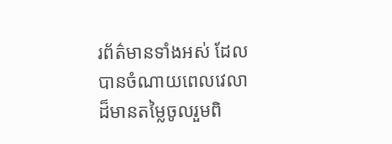រព័ត៌មានទាំងអស់ ដែលបានចំណាយពេលវេលាដ៏មានតម្លៃចូលរួមពិ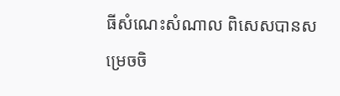ធីសំណេះសំណាល ពិសេសបានសម្រេចចិ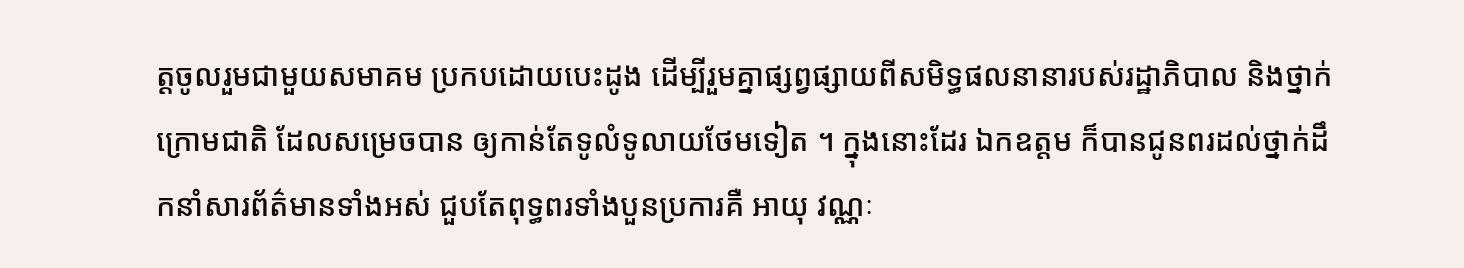ត្តចូលរួមជាមួយសមាគម ប្រកបដោយបេះដូង ដើម្បីរួមគ្នាផ្សព្វផ្សាយពីសមិទ្ធផលនានារបស់រដ្ឋាភិបាល និងថ្នាក់ក្រោមជាតិ ដែលសម្រេចបាន ឲ្យកាន់តែទូលំទូលាយថែមទៀត ។ ក្នុងនោះដែរ ឯកឧត្តម ក៏បានជូនពរដល់ថ្នាក់ដឹកនាំសារព័ត៌មានទាំងអស់ ជួបតែពុទ្ធពរទាំងបួនប្រការគឺ អាយុ វណ្ណៈ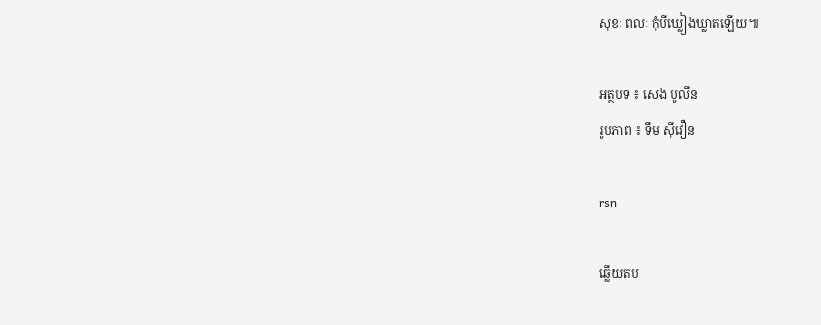សុខៈ ពលៈ កុំបីឃ្លៀងឃ្លាតឡើយ៕

អត្ថបទ ៖ សេង បូលីន
រូបភាព ៖ ទឹម ស៊ីវឿន

rsn

ឆ្លើយតប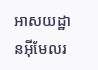អាសយដ្ឋានអ៊ីមែលរ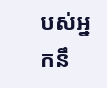បស់អ្នកនឹ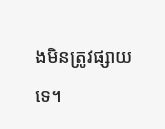ងមិនត្រូវផ្សាយទេ។